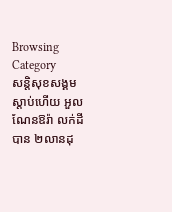Browsing Category
សន្តិសុខសង្គម
ស្តាប់ហើយ អួលណែនឱរ៉ា លក់ដីបាន ២លានដុ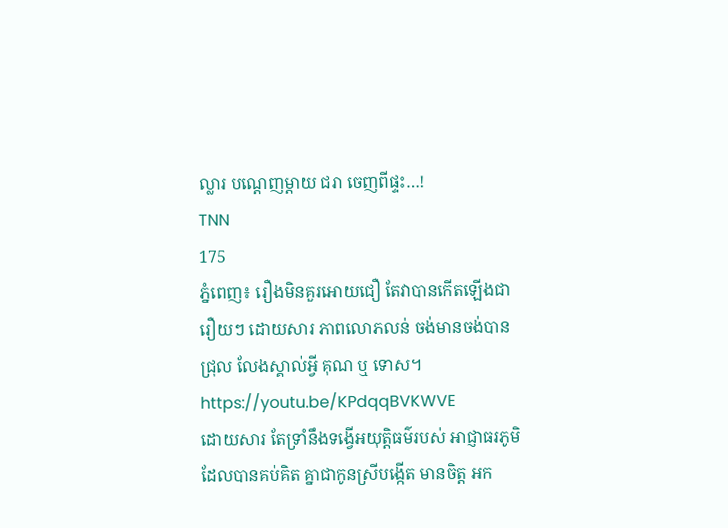ល្លារ បណ្តេញម្តាយ ជរា ចេញពីផ្ទះ…!
TNN
175
ភ្នំពេញ៖ រឿងមិនគួរអោយជឿ តែវាបានកើតឡើងជារឿយៗ ដោយសារ ភាពលោភលន់ ចង់មានចង់បានជ្រុល លែងស្គាល់អ្វី គុណ ឬ ទោស។
https://youtu.be/KPdqqBVKWVE
ដោយសារ តែទ្រាំនឹងទង្វើអយុត្តិធម៌របស់ អាជ្ញាធរភូមិ ដែលបានគប់គិត គ្នាជាកូនស្រីបង្កើត មានចិត្ត អក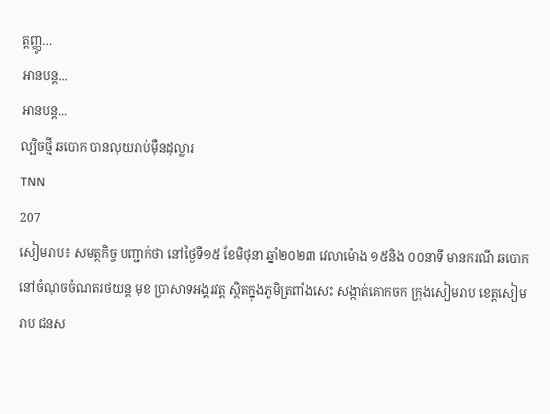ត្តញ្ញូ…
អានបន្ត...
អានបន្ត...
ល្បិចថ្មី ឆបោក បានលុយរាប់ម៉ឺនដុល្លារ
TNN
207
សៀមរាប៖ សមត្ថកិច្ច បញ្ជាក់ថា នៅថ្ងៃទី១៥ ខែមិថុនា ឆ្នាំ២០២៣ វេលាម៉ោង ១៥និង ០០នាទី មានករណី ឆបោក នៅចំណុចចំណតរថយន្ត មុខ ប្រាសាទអង្គរវត្ត ស្ថិតក្នុងភូមិត្រពាំងសេះ សង្កាត់គោកចក ក្រុងសៀមរាប ខេត្តសៀមរាប ជនស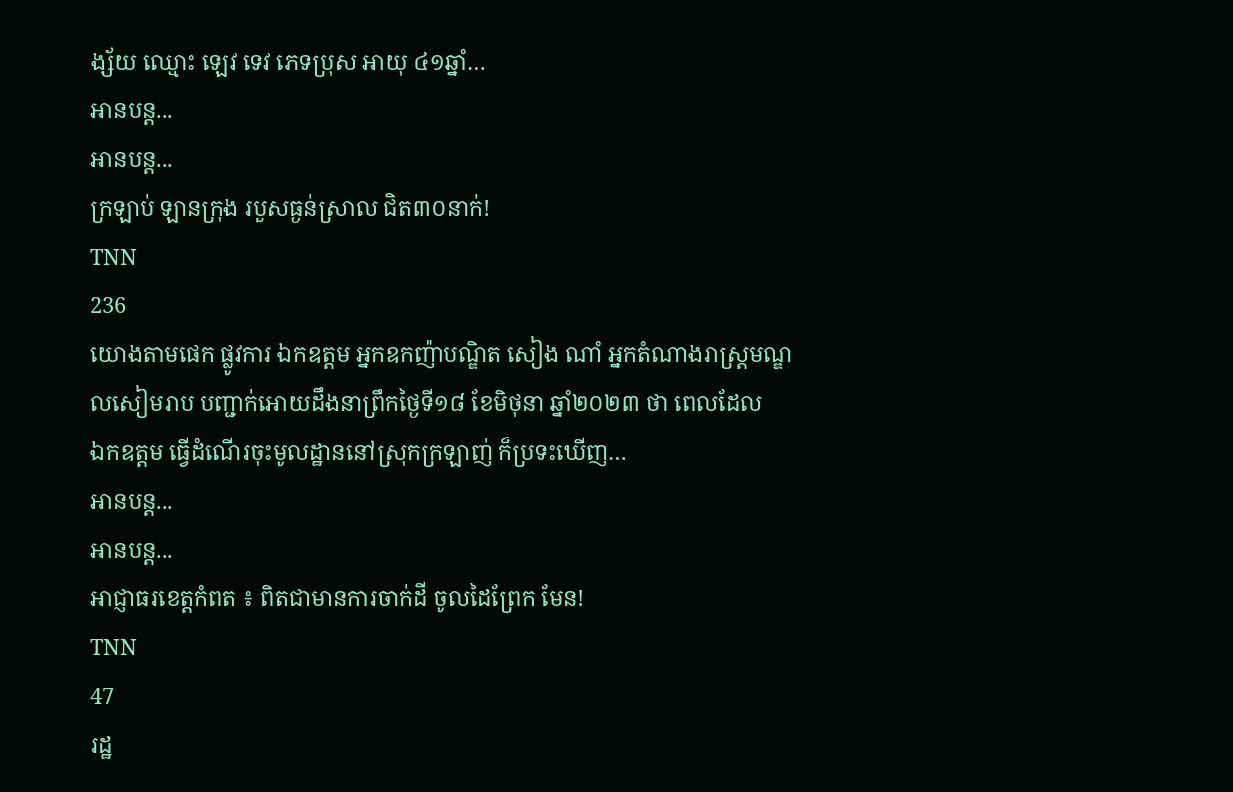ង្ស័យ ឈ្មោះ ឡេវ ទេវ ភេទប្រុស អាយុ ៤១ឆ្នាំ…
អានបន្ត...
អានបន្ត...
ក្រឡាប់ ឡានក្រុង របួសធ្ងន់ស្រាល ជិត៣០នាក់!
TNN
236
យោងតាមផេក ផ្លូវការ ឯកឧត្តម អ្នកឧកញ៉ាបណ្ឌិត សៀង ណាំ អ្នកតំណាងរាស្ត្រមណ្ឌលសៀមរាប បញ្ជាក់អោយដឹងនាព្រឹកថ្ងៃទី១៨ ខែមិថុនា ឆ្នាំ២០២៣ ថា ពេលដែល
ឯកឧត្តម ធ្វេីដំណេីរចុះមូលដ្ឋាននៅស្រុកក្រឡាញ់ ក៏ប្រទះឃេីញ…
អានបន្ត...
អានបន្ត...
អាជ្ញាធរខេត្តកំពត ៖ ពិតជាមានការចាក់ដី ចូលដៃព្រែក មែន!
TNN
47
រដ្ឋ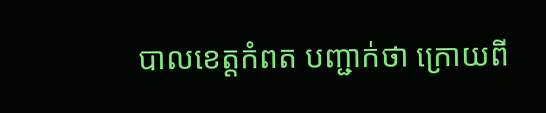បាលខេត្តកំពត បញ្ជាក់ថា ក្រោយពី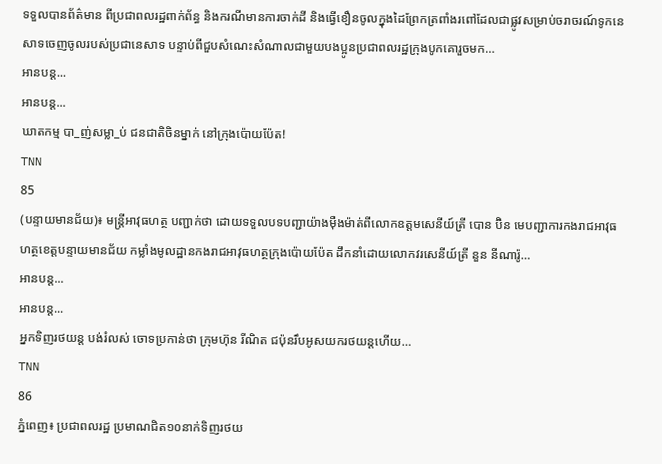ទទួលបានព័ត៌មាន ពីប្រជាពលរដ្ឋពាក់ព័ន្ធ និងករណីមានការចាក់ដី និងធ្វើខឿនចូលក្នុងដៃព្រែកត្រពាំងរពៅដែលជាផ្លូវសម្រាប់ចរាចរណ៍ទូកនេសាទចេញចូលរបស់ប្រជានេសាទ បន្ទាប់ពីជួបសំណេះសំណាលជាមួយបងប្អូនប្រជាពលរដ្ឋក្រុងបូកគោរួចមក…
អានបន្ត...
អានបន្ត...
ឃាតកម្ម បា_ញ់សម្លា_ប់ ជនជាតិចិនម្នាក់ នៅក្រុងប៉ោយប៉ែត!
TNN
85
(បន្ទាយមានជ័យ)៖ មន្ត្រីអាវុធហត្ថ បញ្ជាក់ថា ដោយទទួលបទបញ្ជាយ៉ាងម៉ឺងម៉ាត់ពីលោកឧត្តមសេនីយ៍ត្រី បោន ប៊ិន មេបញ្ជាការកងរាជអាវុធហត្ថខេត្តបន្ទាយមានជ័យ កម្លាំងមូលដ្ឋានកងរាជអាវុធហត្ថក្រុងប៉ោយប៉ែត ដឹកនាំដោយលោកវរសេនីយ៍ត្រី នួន នីណារ៉ូ…
អានបន្ត...
អានបន្ត...
អ្នកទិញរថយន្ត បង់រំលស់ ចោទប្រកាន់ថា ក្រុមហ៊ុន រីណិត ជប៉ុនរឹបអូសយករថយន្តហើយ…
TNN
86
ភ្នំពេញ៖ ប្រជាពលរដ្ឋ ប្រមាណជិត១០នាក់ទិញរថយ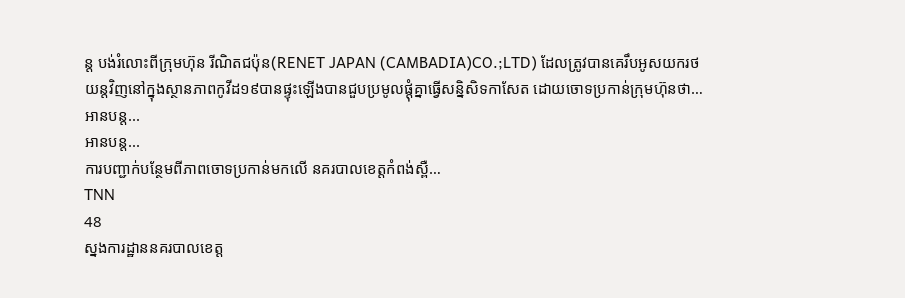ន្ត បង់រំលោះពីក្រុមហ៊ុន រីណិតជប៉ុន(RENET JAPAN (CAMBADIA)CO.;LTD) ដែលត្រូវបានគេរឹបអូសយករថយន្តវិញនៅក្នុងស្ថានភាពកូវីដ១៩បានផ្ទុះឡើងបានជួបប្រមូលផ្តុំគ្នាធ្វើសន្និសិទកាសែត ដោយចោទប្រកាន់ក្រុមហ៊ុនថា…
អានបន្ត...
អានបន្ត...
ការបញ្ជាក់បន្ថែមពីភាពចោទប្រកាន់មកលេី នគរបាលខេត្តកំពង់ស្ពឺ…
TNN
48
ស្នងការដ្ឋាននគរបាលខេត្ត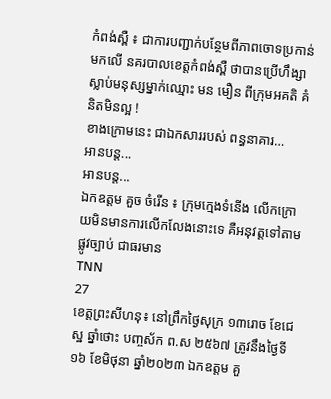កំពង់ស្ពឺ ៖ ជាការបញ្ជាក់បន្ថែមពីភាពចោទប្រកាន់មកលេី នគរបាលខេត្តកំពង់ស្ពឺ ថាបានប្រេីហឹង្សាស្លាប់មនុស្សម្នាក់ឈ្មោះ មន មឿន ពីក្រុមអគតិ គំនិតមិនល្អ !
ខាងក្រោមនេះ ជាឯកសាររបស់ ពន្ធនាគារ…
អានបន្ត...
អានបន្ត...
ឯកឧត្តម គួច ចំរើន ៖ ក្រុមក្មេងទំនើង លើកក្រោយមិនមានការលើកលែងនោះទេ គឺអនុវត្តទៅតាមផ្លូវច្បាប់ ជាធរមាន
TNN
27
ខេត្តព្រះសីហនុ៖ នៅព្រឹកថ្ងៃសុក្រ ១៣រោច ខែជេស្ឋ ឆ្នាំថោះ បញ្ចស័ក ព.ស ២៥៦៧ ត្រូវនឹងថ្ងៃទី១៦ ខែមិថុនា ឆ្នាំ២០២៣ ឯកឧត្តម គួ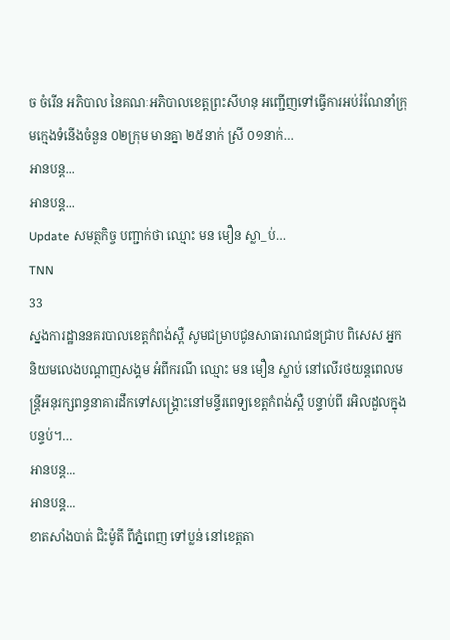ច ចំរើន អភិបាល នៃគណៈអភិបាលខេត្តព្រះសីហនុ អញ្ជើញទៅធ្វើការអប់រំណែនាំក្រុមក្មេងទំនើងចំនួន ០២ក្រុម មានគ្នា ២៥នាក់ ស្រី ០១នាក់…
អានបន្ត...
អានបន្ត...
Update សមត្ថកិច្ច បញ្ជាក់ថា ឈ្មោះ មន មឿន ស្លា_ប់…
TNN
33
ស្នងការដ្ឋាននគរបាលខេត្ដកំពង់ស្ពឺ សូមជម្រាបជូនសាធារណជនជ្រាប ពិសេស អ្នកនិយមលេងបណ្ដាញសង្គម អំពីករណី ឈ្មោះ មន មឿន ស្លាប់ នៅលើរថយន្តពេលមន្រ្ដីអនុរក្សពន្ធនាគារដឹកទៅសង្គ្រោះនៅមន្ទីរពេទ្យខេត្តកំពង់ស្ពឺ បន្ទាប់ពី រអិលដួលក្នុងបន្ទប់។…
អានបន្ត...
អានបន្ត...
ខាតសាំងបាត់ ជិះម៉ូតី ពីភ្នំពេញ ទៅប្លន់ នៅខេត្តតា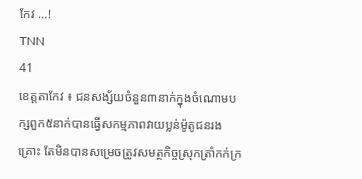កែវ …!
TNN
41
ខេត្តតាកែវ ៖ ជនសង្ស័យចំនួន៣នាក់ក្នុងចំណោមបក្សពួក៥នាក់បានធ្វើសកម្មភាពវាយប្លន់ម៉ូតូជនរងគ្រោះ តែមិនបានសម្រេចត្រូវសមត្ថកិច្ចស្រុកត្រាំកក់ក្រ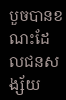បួចបានខណះដែលជនសង្ស័យ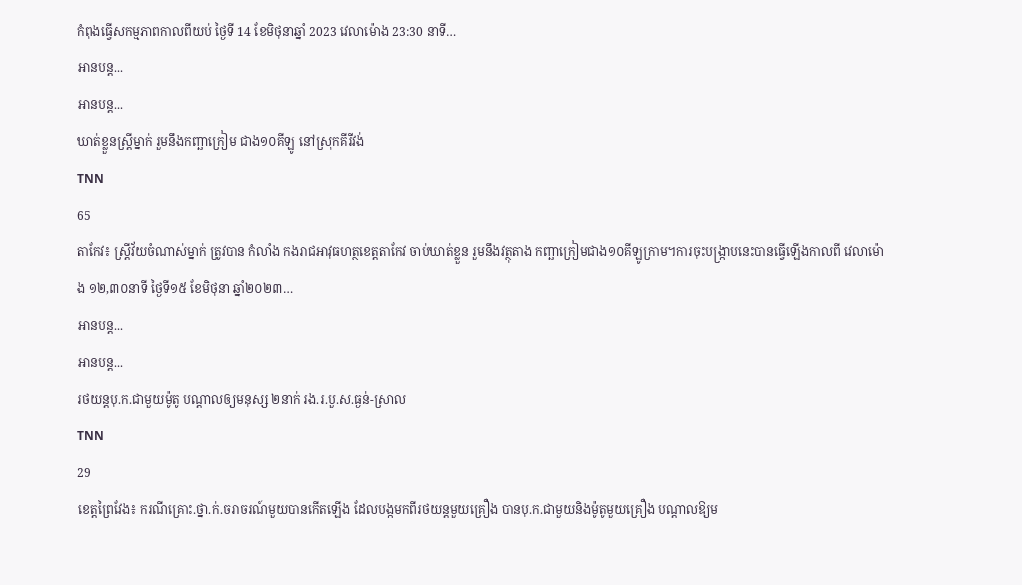កំពុងធ្វើសកម្មភាពកាលពីយប់ ថ្ងៃទី 14 ខែមិថុនាឆ្នាំ 2023 វេលាម៉ោង 23:30 នាទី…
អានបន្ត...
អានបន្ត...
ឃាត់ខ្លួនស្រ្តីម្នាក់ រួមនឹងកញ្ឆាក្រៀម ជាង១០គីឡូ នៅស្រុកគីរីវង់
TNN
65
តាកែវ៖ ស្រ្តីវ័យចំណាស់ម្នាក់ ត្រូវបាន កំលាំង កងរាជអាវុធហត្ថខេត្តតាកែវ ចាប់ឃាត់ខ្លួន រួមនឹងវត្ថុតាង កញ្ឆាក្រៀមជាង១០គីឡូក្រាម។ការចុះបង្រ្កាបនេះបានធ្វើឡើងកាលពី វេលាម៉ោង ១២,៣០នាទី ថ្ងៃទី១៥ ខែមិថុនា ឆ្នាំ២០២៣…
អានបន្ត...
អានបន្ត...
រថយន្តបុ.ក.ជាមួយម៉ូតូ បណ្តាលឲ្យមនុស្ស ២នាក់ រង.រ.បួ.ស.ធ្ងន់-ស្រាល
TNN
29
ខេត្តព្រៃវែង៖ ករណីគ្រោះ.ថ្នា.ក់.ចរាចរណ៍មួយបានកើតឡើង ដែលបង្កមកពីរថយន្តមួយគ្រឿង បានបុ.ក.ជាមួយនិងម៉ូតូមួយគ្រឿង បណ្ដាលឱ្យម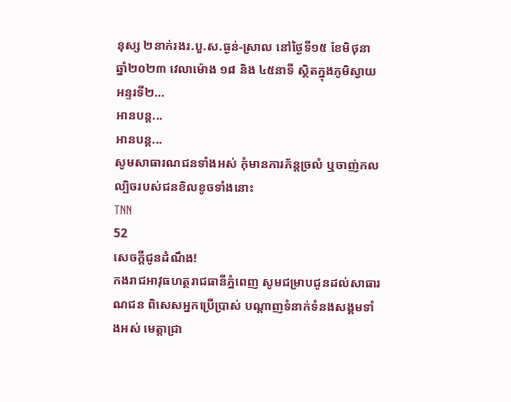នុស្ស ២នាក់រងរ.បួ.ស.ធ្ងន់-ស្រាល នៅថ្ងៃទី១៥ ខែមិថុនា ឆ្នាំ២០២៣ វេលាម៉ោង ១៨ និង ៤៥នាទី ស្ថិតក្នុងភូមិស្វាយអន្ទរទី២…
អានបន្ត...
អានបន្ត...
សូមសាធារណជនទាំងអស់ កុំមានការភ័ន្តច្រលំ ឬចាញ់កលល្បិចរបស់ជនខិលខូចទាំងនោះ
TNN
52
សេចក្តីជូនដំណឹង!
កងរាជអាវុធហត្ថរាជធានីភ្នំពេញ សូមជម្រាបជូនដល់សាធារណជន ពិសេសអ្នកប្រើប្រាស់ បណ្តាញទំនាក់ទំនងសង្គមទាំងអស់ មេត្តាជ្រា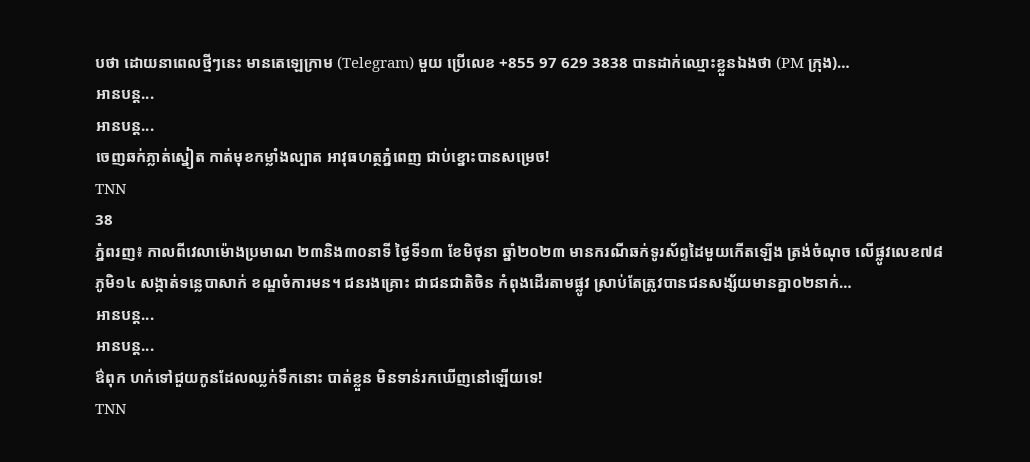បថា ដោយនាពេលថ្មីៗនេះ មានតេឡេក្រាម (Telegram) មួយ ប្រើលេខ +855 97 629 3838 បានដាក់ឈ្មោះខ្លួនឯងថា (PM ក្រុង)…
អានបន្ត...
អានបន្ត...
ចេញឆក់ភ្លាត់ស្នៀត កាត់មុខកម្លាំងល្បាត អាវុធហត្ថភ្នំពេញ ជាប់ខ្នោះបានសម្រេច!
TNN
38
ភ្នំពរញ៖ កាលពីវេលាម៉ោងប្រមាណ ២៣និង៣០នាទី ថ្ងៃទី១៣ ខែមិថុនា ឆ្នាំ២០២៣ មានករណីឆក់ទូរស័ព្ទដៃមួយកើតឡើង ត្រង់ចំណុច លើផ្លូវលេខ៧៨ ភូមិ១៤ សង្កាត់ទន្លេបាសាក់ ខណ្ឌចំការមន។ ជនរងគ្រោះ ជាជនជាតិចិន កំពុងដើរតាមផ្លូវ ស្រាប់តែត្រូវបានជនសង្ស័យមានគ្នា០២នាក់…
អានបន្ត...
អានបន្ត...
ឳពុក ហក់ទៅជួយកូនដែលឈ្លក់ទឹកនោះ បាត់ខ្លួន មិនទាន់រកឃើញនៅឡើយទេ!
TNN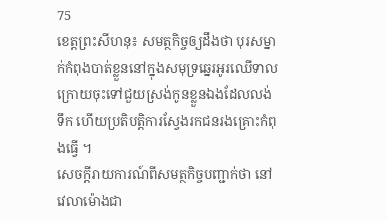75
ខេត្តព្រះសីហនុ៖ សមត្ថកិច្ចឲ្យដឹងថា បុរសម្នាក់កំពុងបាត់ខ្លួននៅក្នុងសមុទ្រឆ្នេរអូរឈើទាល ក្រោយចុះទៅជួយស្រង់កូនខ្លួនឯងដែលលង់ទឹក ហើយប្រតិបត្តិការស្វែងរកជនរងគ្រោះកំពុងធ្វើ ។
សេចក្តីរាយការណ៍ពីសមត្ថកិច្ចបញ្ជាក់ថា នៅវេលាម៉ោងជា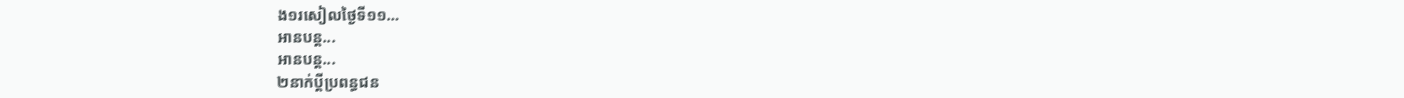ង១រសៀលថ្ងៃទី១១…
អានបន្ត...
អានបន្ត...
២នាក់ប្ដីប្រពន្ធជន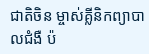ជាតិចិន ម្ចាស់គ្លីនិកព្យាបាលជំងឺ ប៉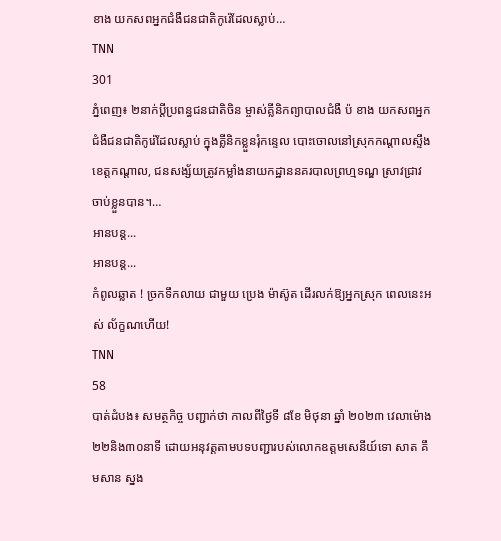ខាង យកសពអ្នកជំងឺជនជាតិកូរ៉េដែលស្លាប់…
TNN
301
ភ្នំពេញ៖ ២នាក់ប្ដីប្រពន្ធជនជាតិចិន ម្ចាស់គ្លីនិកព្យាបាលជំងឺ ប៉ ខាង យកសពអ្នកជំងឺជនជាតិកូរ៉េដែលស្លាប់ ក្នុងគ្លីនិកខ្លួនរុំកន្ទេល បោះចោលនៅស្រុកកណ្ដាលស្ទឹង ខេត្តកណ្ដាល, ជនសង្ស័យត្រូវកម្លាំងនាយកដ្ឋាននគរបាលព្រហ្មទណ្ឌ ស្រាវជ្រាវចាប់ខ្លួនបាន។…
អានបន្ត...
អានបន្ត...
កំពូលឆ្លាត ! ច្រកទឹកលាយ ជាមួយ ប្រេង ម៉ាស៊ូត ដើរលក់ឱ្យអ្នកស្រុក ពេលនេះអស់ ល័ក្ខណហើយ!
TNN
58
បាត់ដំបង៖ សមត្ថកិច្ច បញ្ជាក់ថា កាលពីថ្ងៃទី ៨ខែ មិថុនា ឆ្នាំ ២០២៣ វេលាម៉ោង២២និង៣០នាទី ដោយអនុវត្តតាមបទបញ្ជារបស់លោកឧត្តមសេនីយ៍ទោ សាត គឹមសាន ស្នង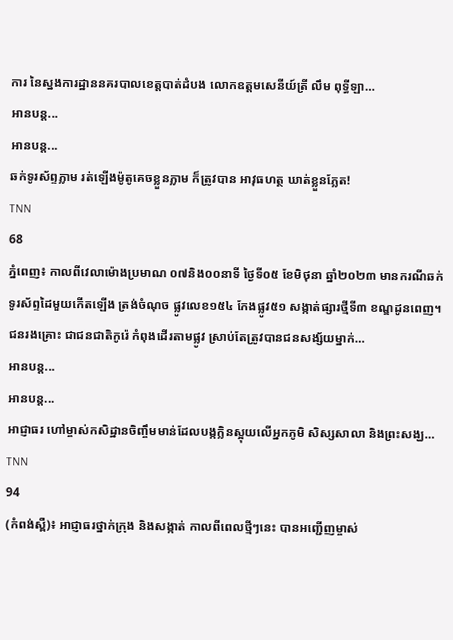ការ នៃស្នងការដ្ឋាននគរបាលខេត្តបាត់ដំបង លោកឧត្តមសេនីយ៍ត្រី លឹម ពុទ្ធីឡា…
អានបន្ត...
អានបន្ត...
ឆក់ទូរស័ព្ទភ្លាម រត់ឡើងម៉ូតូគេចខ្លួនភ្លាម ក៏ត្រូវបាន អាវុធហត្ថ ឃាត់ខ្លួនភ្លែត!
TNN
68
ភ្នំពេញ៖ កាលពីវេលាម៉ោងប្រមាណ ០៧និង០០នាទី ថ្ងៃទី០៥ ខែមិថុនា ឆ្នាំ២០២៣ មានករណីឆក់ទូរស័ព្ទដៃមួយកើតឡើង ត្រង់ចំណុច ផ្លូវលេខ១៥៤ កែងផ្លូវ៥១ សង្កាត់ផ្សារថ្មីទី៣ ខណ្ឌដូនពេញ។ ជនរងគ្រោះ ជាជនជាតិកូរ៉េ កំពុងដើរតាមផ្លូវ ស្រាប់តែត្រូវបានជនសង្ស័យម្នាក់…
អានបន្ត...
អានបន្ត...
អាជ្ញាធរ ហៅម្ចាស់កសិដ្ឋានចិញ្ចឹមមាន់ដែលបង្កក្លិនស្អុយលើអ្នកភូមិ សិស្សសាលា និងព្រះសង្ឃ…
TNN
94
(កំពង់ស្ពឺ)៖ អាជ្ញាធរថ្នាក់ក្រុង និងសង្កាត់ កាលពីពេលថ្មីៗនេះ បានអញ្ជើញម្ចាស់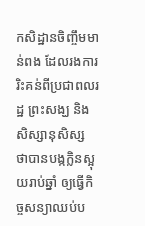កសិដ្ឋានចិញ្ចឹមមាន់ពង ដែលរងការរិះគន់ពីប្រជាពលរដ្ឋ ព្រះសង្ឃ និងសិស្សានុសិស្ស ថាបានបង្កក្លិនស្អុយរាប់ឆ្នាំ ឲ្យធ្វើកិច្ចសន្យាឈប់ប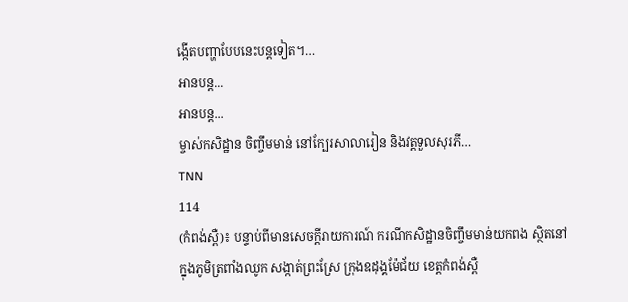ង្កើតបញ្ហាបែបនេះបន្ដទៀត។…
អានបន្ត...
អានបន្ត...
ម្ចាស់កសិដ្ឋាន ចិញ្ចឹមមាន់ នៅក្បែរសាលារៀន និងវត្តទួលសុរភី…
TNN
114
(កំពង់ស្ពឺ)៖ បន្ទាប់ពីមានសេចក្តីរាយការណ៍ ករណីកសិដ្ឋានចិញ្ចឹមមាន់យកពង ស្ថិតនៅក្នុងភូមិត្រពាំងឈូក សង្កាត់ព្រះស្រែ ក្រុងឧដុង្គម៉ែជ័យ ខេត្តកំពង់ស្ពឺ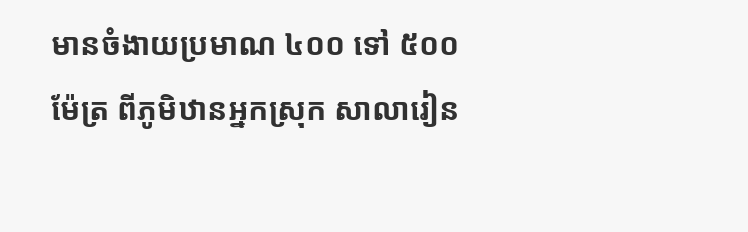មានចំងាយប្រមាណ ៤០០ ទៅ ៥០០ម៉ែត្រ ពីភូមិឋានអ្នកស្រុក សាលារៀន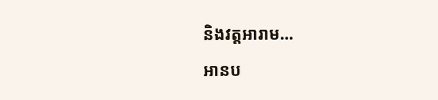និងវត្តអារាម…
អានប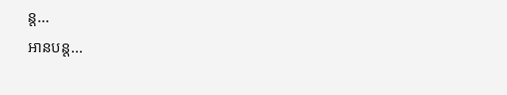ន្ត...
អានបន្ត...